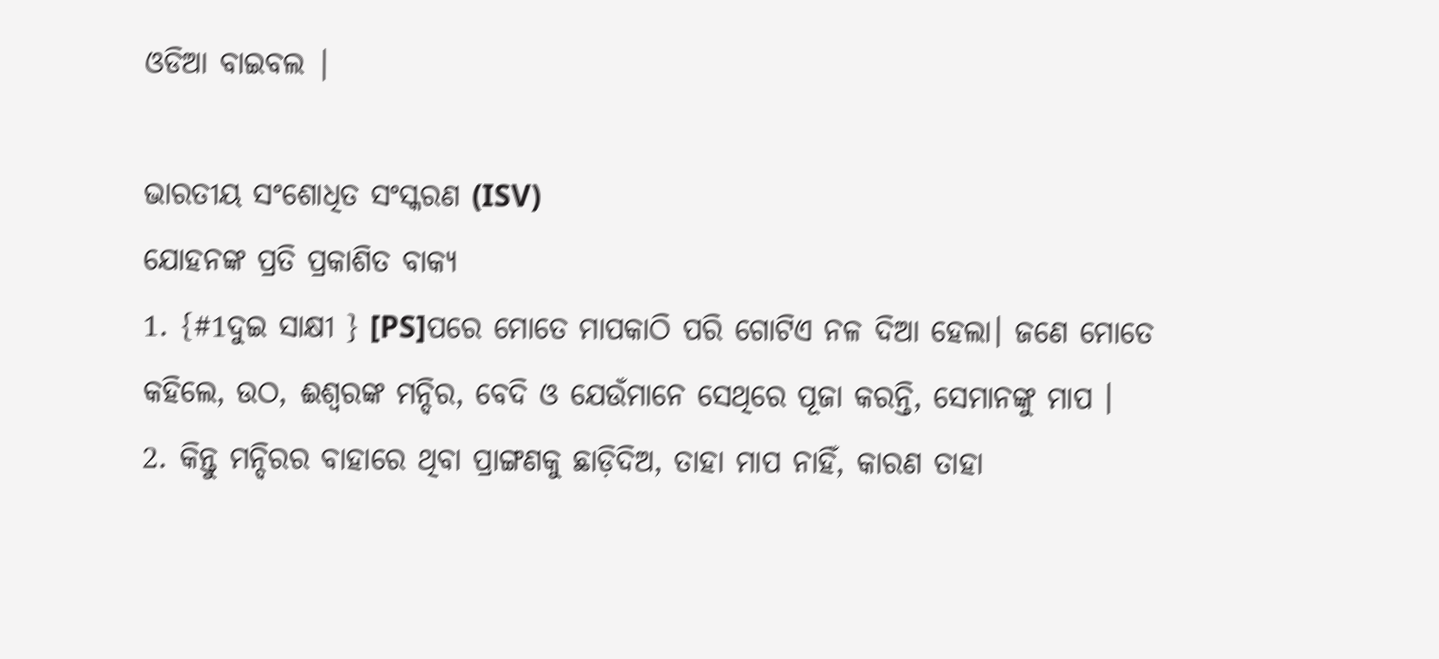ଓଡିଆ ବାଇବଲ |

ଭାରତୀୟ ସଂଶୋଧିତ ସଂସ୍କରଣ (ISV)
ଯୋହନଙ୍କ ପ୍ରତି ପ୍ରକାଶିତ ବାକ୍ୟ
1. {#1ଦୁଇ ସାକ୍ଷୀ } [PS]ପରେ ମୋତେ ମାପକାଠି ପରି ଗୋଟିଏ ନଳ ଦିଆ ହେଲା। ଜଣେ ମୋତେ କହିଲେ, ଉଠ, ଈଶ୍ୱରଙ୍କ ମନ୍ଦିର, ବେଦି ଓ ଯେଉଁମାନେ ସେଥିରେ ପୂଜା କରନ୍ତି, ସେମାନଙ୍କୁ ମାପ ।
2. କିନ୍ତୁ ମନ୍ଦିରର ବାହାରେ ଥିବା ପ୍ରାଙ୍ଗଣକୁ ଛାଡ଼ିଦିଅ, ତାହା ମାପ ନାହିଁ, କାରଣ ତାହା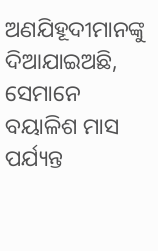ଅଣଯିହୂଦୀମାନଙ୍କୁ ଦିଆଯାଇଅଛି, ସେମାନେ ବୟାଳିଶ ମାସ ପର୍ଯ୍ୟନ୍ତ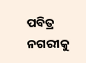ପବିତ୍ର ନଗରୀକୁ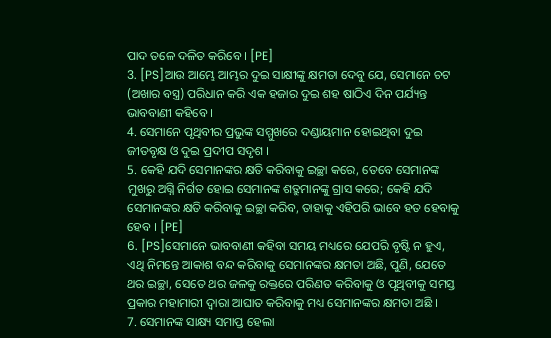ପାଦ ତଳେ ଦଳିତ କରିବେ । [PE]
3. [PS]ଆଉ ଆମ୍ଭେ ଆମ୍ଭର ଦୁଇ ସାକ୍ଷୀଙ୍କୁ କ୍ଷମତା ଦେବୁ ଯେ, ସେମାନେ ଚଟ (ଅଖାର ବସ୍ତ୍ର) ପରିଧାନ କରି ଏକ ହଜାର ଦୁଇ ଶହ ଷାଠିଏ ଦିନ ପର୍ଯ୍ୟନ୍ତ ଭାବବାଣୀ କହିବେ ।
4. ସେମାନେ ପୃଥିବୀର ପ୍ରଭୁଙ୍କ ସମ୍ମୁଖରେ ଦଣ୍ଡାୟମାନ ହୋଇଥିବା ଦୁଇ ଜୀତବୃକ୍ଷ ଓ ଦୁଇ ପ୍ରଦୀପ ସଦୃଶ ।
5. କେହି ଯଦି ସେମାନଙ୍କର କ୍ଷତି କରିବାକୁ ଇଚ୍ଛା କରେ, ତେବେ ସେମାନଙ୍କ ମୁଖରୁ ଅଗ୍ନି ନିର୍ଗତ ହୋଇ ସେମାନଙ୍କ ଶତ୍ରୁମାନଙ୍କୁ ଗ୍ରାସ କରେ; କେହି ଯଦି ସେମାନଙ୍କର କ୍ଷତି କରିବାକୁ ଇଚ୍ଛା କରିବ, ତାହାକୁ ଏହିପରି ଭାବେ ହତ ହେବାକୁ ହେବ । [PE]
6. [PS]ସେମାନେ ଭାବବାଣୀ କହିବା ସମୟ ମଧ୍ୟରେ ଯେପରି ବୃଷ୍ଟି ନ ହୁଏ, ଏଥି ନିମନ୍ତେ ଆକାଶ ବନ୍ଦ କରିବାକୁ ସେମାନଙ୍କର କ୍ଷମତା ଅଛି, ପୁଣି, ଯେତେ ଥର ଇଚ୍ଛା, ସେତେ ଥର ଜଳକୁ ରକ୍ତରେ ପରିଣତ କରିବାକୁ ଓ ପୃଥିବୀକୁ ସମସ୍ତ ପ୍ରକାର ମହାମାରୀ ଦ୍ୱାରା ଆଘାତ କରିବାକୁ ମଧ୍ୟ ସେମାନଙ୍କର କ୍ଷମତା ଅଛି ।
7. ସେମାନଙ୍କ ସାକ୍ଷ୍ୟ ସମାପ୍ତ ହେଲା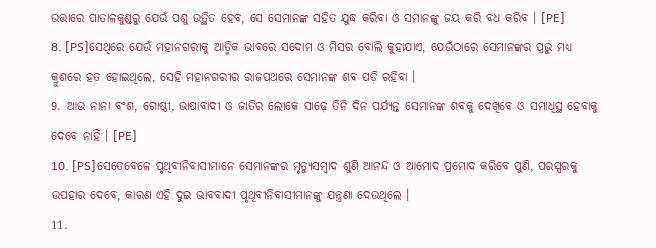ଉତ୍ତାରେ ପାତାଳକୁଣ୍ଡରୁ ଯେଉଁ ପଶୁ ଉତ୍ଥିତ ହେବ, ସେ ସେମାନଙ୍କ ସହିତ ଯୁଦ୍ଧ କରିବା ଓ ସମାନଙ୍କୁ ଜୟ କରି ବଧ କରିବ । [PE]
8. [PS]ସେଥିରେ ଯେଉଁ ମହାନଗରୀକୁ ଆତ୍ମିକ ଭାବରେ ସଦୋମ ଓ ମିସର ବୋଲି କୁହାଯାଏ, ଯେଉଁଠାରେ ସେମାନଙ୍କର ପ୍ରଭୁ ମଧ୍ୟ କ୍ରୁଶରେ ହତ ହୋଇଥିଲେ, ସେହି ମହାନଗରୀର ରାଜପଥରେ ସେମାନଙ୍କ ଶବ ପଡ଼ି ରହିବା ।
9. ଆଉ ନାନା ବଂଶ, ଗୋଷ୍ଠୀ, ଭାଷାବାଦୀ ଓ ଜାତିର ଲୋକେ ସାଢ଼େ ତିନି ଦିନ ପର୍ଯ୍ୟନ୍ତ ସେମାନଙ୍କ ଶବକୁ ଦେଖିବେ ଓ ସମାଧିସ୍ଥ ହେବାକୁ ଦେବେ ନାହିଁ । [PE]
10. [PS]ସେତେବେଳେ ପୃଥିବୀନିବାସୀମାନେ ସେମାନଙ୍କର ମୃତ୍ୟୁସମ୍ବାଦ ଶୁଣି ଆନନ୍ଦ ଓ ଆମୋଦ ପ୍ରମୋଦ କରିବେ ପୁଣି, ପରସ୍ପରକୁ ଉପହାର ଦେବେ, କାରଣ ଏହି ଦୁଇ ଭାବବାଦୀ ପୃଥିବୀନିବାସୀମାନଙ୍କୁ ଯନ୍ତ୍ରଣା ଦେଉଥିଲେ ।
11.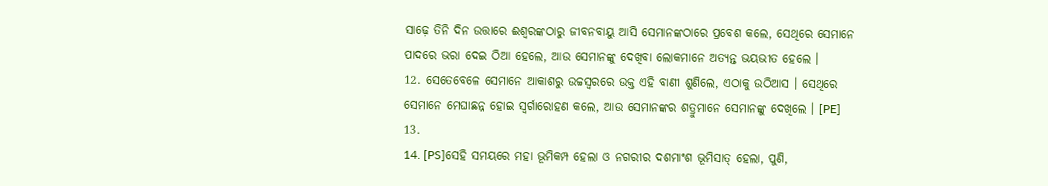ସାଢ଼େ ତିନି ଦିନ ଉତ୍ତାରେ ଈଶ୍ୱରଙ୍କଠାରୁ ଜୀବନବାୟୁ ଆସି ସେମାନଙ୍କଠାରେ ପ୍ରବେଶ କଲେ, ସେଥିରେ ସେମାନେ ପାଦରେ ଭରା ଦେଇ ଠିଆ ହେଲେ, ଆଉ ସେମାନଙ୍କୁ ଦେଖିବା ଲୋକମାନେ ଅତ୍ୟନ୍ତ ଭୟଭୀତ ହେଲେ ।
12. ସେତେବେଳେ ସେମାନେ ଆକାଶରୁ ଉଚ୍ଚସ୍ୱରରେ ଉକ୍ତ ଏହି ବାଣୀ ଶୁଣିଲେ, ଏଠାକୁ ଉଠିଆସ । ସେଥିରେ ସେମାନେ ମେଘାଛନ୍ନ ହୋଇ ସ୍ୱର୍ଗାରୋହଣ କଲେ, ଆଉ ସେମାନଙ୍କର ଶତ୍ରୁମାନେ ସେମାନଙ୍କୁ ଦେଖିଲେ । [PE]
13.
14. [PS]ସେହି ସମୟରେ ମହା ଭୂମିକମ୍ପ ହେଲା ଓ ନଗରୀର ଦଶମାଂଶ ଭୂମିସାତ୍ ହେଲା, ପୁଣି,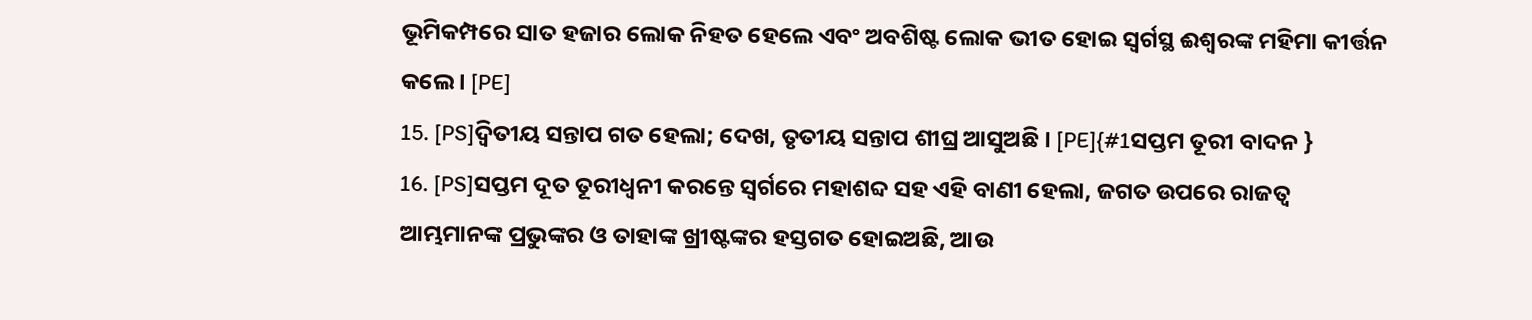ଭୂମିକମ୍ପରେ ସାତ ହଜାର ଲୋକ ନିହତ ହେଲେ ଏବଂ ଅବଶିଷ୍ଟ ଲୋକ ଭୀତ ହୋଇ ସ୍ୱର୍ଗସ୍ଥ ଈଶ୍ୱରଙ୍କ ମହିମା କୀର୍ତ୍ତନ କଲେ । [PE]
15. [PS]ଦ୍ୱିତୀୟ ସନ୍ତାପ ଗତ ହେଲା; ଦେଖ, ତୃତୀୟ ସନ୍ତାପ ଶୀଘ୍ର ଆସୁଅଛି । [PE]{#1ସପ୍ତମ ତୂରୀ ବାଦନ }
16. [PS]ସପ୍ତମ ଦୂତ ତୂରୀଧ୍ୱନୀ କରନ୍ତେ ସ୍ୱର୍ଗରେ ମହାଶବ୍ଦ ସହ ଏହି ବାଣୀ ହେଲା, ଜଗତ ଉପରେ ରାଜତ୍ୱ ଆମ୍ଭମାନଙ୍କ ପ୍ରଭୁଙ୍କର ଓ ତାହାଙ୍କ ଖ୍ରୀଷ୍ଟଙ୍କର ହସ୍ତଗତ ହୋଇଅଛି, ଆଉ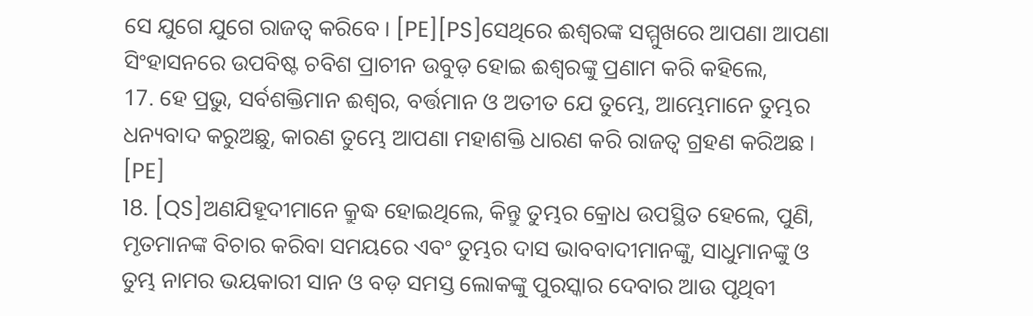ସେ ଯୁଗେ ଯୁଗେ ରାଜତ୍ୱ କରିବେ । [PE][PS]ସେଥିରେ ଈଶ୍ୱରଙ୍କ ସମ୍ମୁଖରେ ଆପଣା ଆପଣା ସିଂହାସନରେ ଉପବିଷ୍ଟ ଚବିଶ ପ୍ରାଚୀନ ଉବୁଡ଼ ହୋଇ ଈଶ୍ୱରଙ୍କୁ ପ୍ରଣାମ କରି କହିଲେ,
17. ହେ ପ୍ରଭୁ, ସର୍ବଶକ୍ତିମାନ ଈଶ୍ୱର, ବର୍ତ୍ତମାନ ଓ ଅତୀତ ଯେ ତୁମ୍ଭେ, ଆମ୍ଭେମାନେ ତୁମ୍ଭର ଧନ୍ୟବାଦ କରୁଅଛୁ, କାରଣ ତୁମ୍ଭେ ଆପଣା ମହାଶକ୍ତି ଧାରଣ କରି ରାଜତ୍ୱ ଗ୍ରହଣ କରିଅଛ । [PE]
18. [QS]ଅଣଯିହୂଦୀମାନେ କ୍ରୁଦ୍ଧ ହୋଇଥିଲେ, କିନ୍ତୁ ତୁମ୍ଭର କ୍ରୋଧ ଉପସ୍ଥିତ ହେଲେ, ପୁଣି, ମୃତମାନଙ୍କ ବିଚାର କରିବା ସମୟରେ ଏବଂ ତୁମ୍ଭର ଦାସ ଭାବବାଦୀମାନଙ୍କୁ, ସାଧୁମାନଙ୍କୁ ଓ ତୁମ୍ଭ ନାମର ଭୟକାରୀ ସାନ ଓ ବଡ଼ ସମସ୍ତ ଲୋକଙ୍କୁ ପୁରସ୍କାର ଦେବାର ଆଉ ପୃଥିବୀ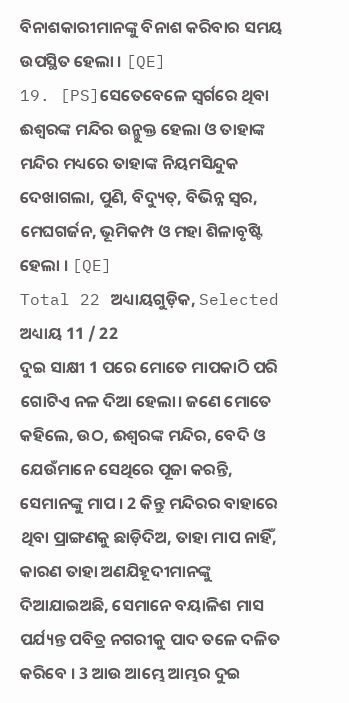ବିନାଶକାରୀମାନଙ୍କୁ ବିନାଶ କରିବାର ସମୟ ଉପସ୍ଥିତ ହେଲା । [QE]
19. [PS]ସେତେବେଳେ ସ୍ୱର୍ଗରେ ଥିବା ଈଶ୍ୱରଙ୍କ ମନ୍ଦିର ଉନ୍ମୁକ୍ତ ହେଲା ଓ ତାହାଙ୍କ ମନ୍ଦିର ମଧ୍ୟରେ ତାହାଙ୍କ ନିୟମସିନ୍ଦୁକ ଦେଖାଗଲା, ପୁଣି, ବିଦ୍ୟୁତ୍, ବିଭିନ୍ନ ସ୍ୱର, ମେଘଗର୍ଜନ, ଭୂମିକମ୍ପ ଓ ମହା ଶିଳାବୃଷ୍ଟି ହେଲା । [QE]
Total 22 ଅଧ୍ୟାୟଗୁଡ଼ିକ, Selected ଅଧ୍ୟାୟ 11 / 22
ଦୁଇ ସାକ୍ଷୀ 1 ପରେ ମୋତେ ମାପକାଠି ପରି ଗୋଟିଏ ନଳ ଦିଆ ହେଲା। ଜଣେ ମୋତେ କହିଲେ, ଉଠ, ଈଶ୍ୱରଙ୍କ ମନ୍ଦିର, ବେଦି ଓ ଯେଉଁମାନେ ସେଥିରେ ପୂଜା କରନ୍ତି, ସେମାନଙ୍କୁ ମାପ । 2 କିନ୍ତୁ ମନ୍ଦିରର ବାହାରେ ଥିବା ପ୍ରାଙ୍ଗଣକୁ ଛାଡ଼ିଦିଅ, ତାହା ମାପ ନାହିଁ, କାରଣ ତାହା ଅଣଯିହୂଦୀମାନଙ୍କୁ ଦିଆଯାଇଅଛି, ସେମାନେ ବୟାଳିଶ ମାସ ପର୍ଯ୍ୟନ୍ତ ପବିତ୍ର ନଗରୀକୁ ପାଦ ତଳେ ଦଳିତ କରିବେ । 3 ଆଉ ଆମ୍ଭେ ଆମ୍ଭର ଦୁଇ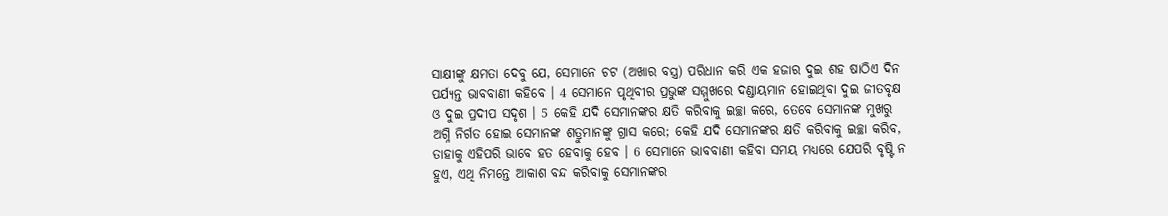ସାକ୍ଷୀଙ୍କୁ କ୍ଷମତା ଦେବୁ ଯେ, ସେମାନେ ଚଟ (ଅଖାର ବସ୍ତ୍ର) ପରିଧାନ କରି ଏକ ହଜାର ଦୁଇ ଶହ ଷାଠିଏ ଦିନ ପର୍ଯ୍ୟନ୍ତ ଭାବବାଣୀ କହିବେ । 4 ସେମାନେ ପୃଥିବୀର ପ୍ରଭୁଙ୍କ ସମ୍ମୁଖରେ ଦଣ୍ଡାୟମାନ ହୋଇଥିବା ଦୁଇ ଜୀତବୃକ୍ଷ ଓ ଦୁଇ ପ୍ରଦୀପ ସଦୃଶ । 5 କେହି ଯଦି ସେମାନଙ୍କର କ୍ଷତି କରିବାକୁ ଇଚ୍ଛା କରେ, ତେବେ ସେମାନଙ୍କ ମୁଖରୁ ଅଗ୍ନି ନିର୍ଗତ ହୋଇ ସେମାନଙ୍କ ଶତ୍ରୁମାନଙ୍କୁ ଗ୍ରାସ କରେ; କେହି ଯଦି ସେମାନଙ୍କର କ୍ଷତି କରିବାକୁ ଇଚ୍ଛା କରିବ, ତାହାକୁ ଏହିପରି ଭାବେ ହତ ହେବାକୁ ହେବ । 6 ସେମାନେ ଭାବବାଣୀ କହିବା ସମୟ ମଧ୍ୟରେ ଯେପରି ବୃଷ୍ଟି ନ ହୁଏ, ଏଥି ନିମନ୍ତେ ଆକାଶ ବନ୍ଦ କରିବାକୁ ସେମାନଙ୍କର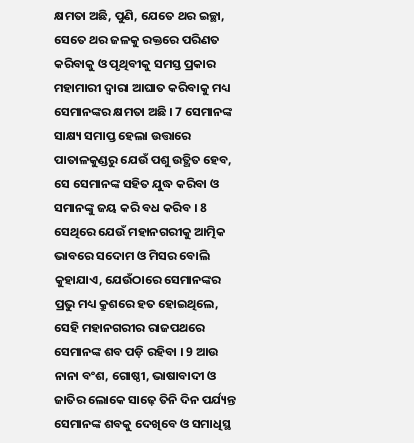କ୍ଷମତା ଅଛି, ପୁଣି, ଯେତେ ଥର ଇଚ୍ଛା, ସେତେ ଥର ଜଳକୁ ରକ୍ତରେ ପରିଣତ କରିବାକୁ ଓ ପୃଥିବୀକୁ ସମସ୍ତ ପ୍ରକାର ମହାମାରୀ ଦ୍ୱାରା ଆଘାତ କରିବାକୁ ମଧ୍ୟ ସେମାନଙ୍କର କ୍ଷମତା ଅଛି । 7 ସେମାନଙ୍କ ସାକ୍ଷ୍ୟ ସମାପ୍ତ ହେଲା ଉତ୍ତାରେ ପାତାଳକୁଣ୍ଡରୁ ଯେଉଁ ପଶୁ ଉତ୍ଥିତ ହେବ, ସେ ସେମାନଙ୍କ ସହିତ ଯୁଦ୍ଧ କରିବା ଓ ସମାନଙ୍କୁ ଜୟ କରି ବଧ କରିବ । 8 ସେଥିରେ ଯେଉଁ ମହାନଗରୀକୁ ଆତ୍ମିକ ଭାବରେ ସଦୋମ ଓ ମିସର ବୋଲି କୁହାଯାଏ, ଯେଉଁଠାରେ ସେମାନଙ୍କର ପ୍ରଭୁ ମଧ୍ୟ କ୍ରୁଶରେ ହତ ହୋଇଥିଲେ, ସେହି ମହାନଗରୀର ରାଜପଥରେ ସେମାନଙ୍କ ଶବ ପଡ଼ି ରହିବା । 9 ଆଉ ନାନା ବଂଶ, ଗୋଷ୍ଠୀ, ଭାଷାବାଦୀ ଓ ଜାତିର ଲୋକେ ସାଢ଼େ ତିନି ଦିନ ପର୍ଯ୍ୟନ୍ତ ସେମାନଙ୍କ ଶବକୁ ଦେଖିବେ ଓ ସମାଧିସ୍ଥ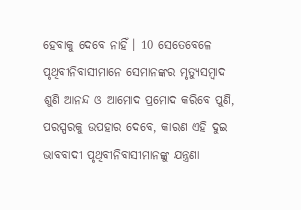ହେବାକୁ ଦେବେ ନାହିଁ । 10 ସେତେବେଳେ ପୃଥିବୀନିବାସୀମାନେ ସେମାନଙ୍କର ମୃତ୍ୟୁସମ୍ବାଦ ଶୁଣି ଆନନ୍ଦ ଓ ଆମୋଦ ପ୍ରମୋଦ କରିବେ ପୁଣି, ପରସ୍ପରକୁ ଉପହାର ଦେବେ, କାରଣ ଏହି ଦୁଇ ଭାବବାଦୀ ପୃଥିବୀନିବାସୀମାନଙ୍କୁ ଯନ୍ତ୍ରଣା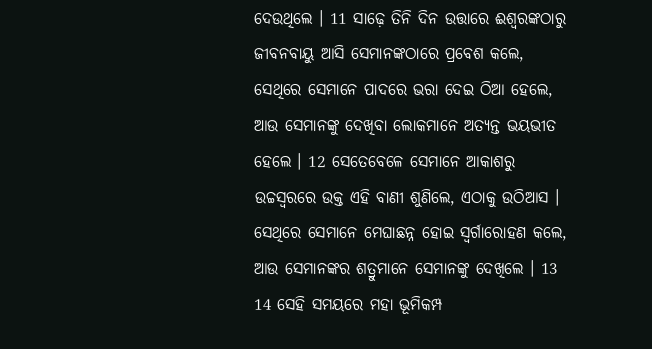ଦେଉଥିଲେ । 11 ସାଢ଼େ ତିନି ଦିନ ଉତ୍ତାରେ ଈଶ୍ୱରଙ୍କଠାରୁ ଜୀବନବାୟୁ ଆସି ସେମାନଙ୍କଠାରେ ପ୍ରବେଶ କଲେ, ସେଥିରେ ସେମାନେ ପାଦରେ ଭରା ଦେଇ ଠିଆ ହେଲେ, ଆଉ ସେମାନଙ୍କୁ ଦେଖିବା ଲୋକମାନେ ଅତ୍ୟନ୍ତ ଭୟଭୀତ ହେଲେ । 12 ସେତେବେଳେ ସେମାନେ ଆକାଶରୁ ଉଚ୍ଚସ୍ୱରରେ ଉକ୍ତ ଏହି ବାଣୀ ଶୁଣିଲେ, ଏଠାକୁ ଉଠିଆସ । ସେଥିରେ ସେମାନେ ମେଘାଛନ୍ନ ହୋଇ ସ୍ୱର୍ଗାରୋହଣ କଲେ, ଆଉ ସେମାନଙ୍କର ଶତ୍ରୁମାନେ ସେମାନଙ୍କୁ ଦେଖିଲେ । 13 14 ସେହି ସମୟରେ ମହା ଭୂମିକମ୍ପ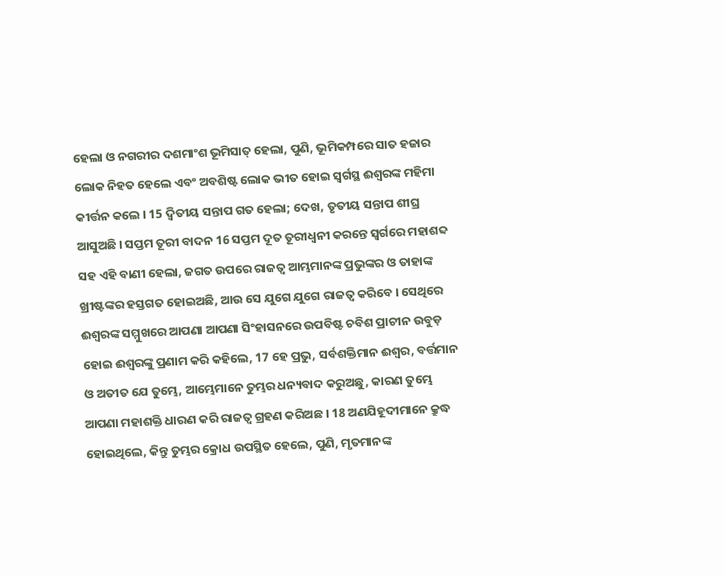ହେଲା ଓ ନଗରୀର ଦଶମାଂଶ ଭୂମିସାତ୍ ହେଲା, ପୁଣି, ଭୂମିକମ୍ପରେ ସାତ ହଜାର ଲୋକ ନିହତ ହେଲେ ଏବଂ ଅବଶିଷ୍ଟ ଲୋକ ଭୀତ ହୋଇ ସ୍ୱର୍ଗସ୍ଥ ଈଶ୍ୱରଙ୍କ ମହିମା କୀର୍ତ୍ତନ କଲେ । 15 ଦ୍ୱିତୀୟ ସନ୍ତାପ ଗତ ହେଲା; ଦେଖ, ତୃତୀୟ ସନ୍ତାପ ଶୀଘ୍ର ଆସୁଅଛି । ସପ୍ତମ ତୂରୀ ବାଦନ 16 ସପ୍ତମ ଦୂତ ତୂରୀଧ୍ୱନୀ କରନ୍ତେ ସ୍ୱର୍ଗରେ ମହାଶବ୍ଦ ସହ ଏହି ବାଣୀ ହେଲା, ଜଗତ ଉପରେ ରାଜତ୍ୱ ଆମ୍ଭମାନଙ୍କ ପ୍ରଭୁଙ୍କର ଓ ତାହାଙ୍କ ଖ୍ରୀଷ୍ଟଙ୍କର ହସ୍ତଗତ ହୋଇଅଛି, ଆଉ ସେ ଯୁଗେ ଯୁଗେ ରାଜତ୍ୱ କରିବେ । ସେଥିରେ ଈଶ୍ୱରଙ୍କ ସମ୍ମୁଖରେ ଆପଣା ଆପଣା ସିଂହାସନରେ ଉପବିଷ୍ଟ ଚବିଶ ପ୍ରାଚୀନ ଉବୁଡ଼ ହୋଇ ଈଶ୍ୱରଙ୍କୁ ପ୍ରଣାମ କରି କହିଲେ, 17 ହେ ପ୍ରଭୁ, ସର୍ବଶକ୍ତିମାନ ଈଶ୍ୱର, ବର୍ତ୍ତମାନ ଓ ଅତୀତ ଯେ ତୁମ୍ଭେ, ଆମ୍ଭେମାନେ ତୁମ୍ଭର ଧନ୍ୟବାଦ କରୁଅଛୁ, କାରଣ ତୁମ୍ଭେ ଆପଣା ମହାଶକ୍ତି ଧାରଣ କରି ରାଜତ୍ୱ ଗ୍ରହଣ କରିଅଛ । 18 ଅଣଯିହୂଦୀମାନେ କ୍ରୁଦ୍ଧ ହୋଇଥିଲେ, କିନ୍ତୁ ତୁମ୍ଭର କ୍ରୋଧ ଉପସ୍ଥିତ ହେଲେ, ପୁଣି, ମୃତମାନଙ୍କ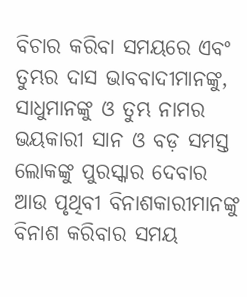ବିଚାର କରିବା ସମୟରେ ଏବଂ ତୁମ୍ଭର ଦାସ ଭାବବାଦୀମାନଙ୍କୁ, ସାଧୁମାନଙ୍କୁ ଓ ତୁମ୍ଭ ନାମର ଭୟକାରୀ ସାନ ଓ ବଡ଼ ସମସ୍ତ ଲୋକଙ୍କୁ ପୁରସ୍କାର ଦେବାର ଆଉ ପୃଥିବୀ ବିନାଶକାରୀମାନଙ୍କୁ ବିନାଶ କରିବାର ସମୟ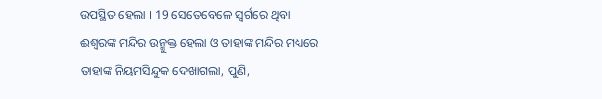ଉପସ୍ଥିତ ହେଲା । 19 ସେତେବେଳେ ସ୍ୱର୍ଗରେ ଥିବା ଈଶ୍ୱରଙ୍କ ମନ୍ଦିର ଉନ୍ମୁକ୍ତ ହେଲା ଓ ତାହାଙ୍କ ମନ୍ଦିର ମଧ୍ୟରେ ତାହାଙ୍କ ନିୟମସିନ୍ଦୁକ ଦେଖାଗଲା, ପୁଣି,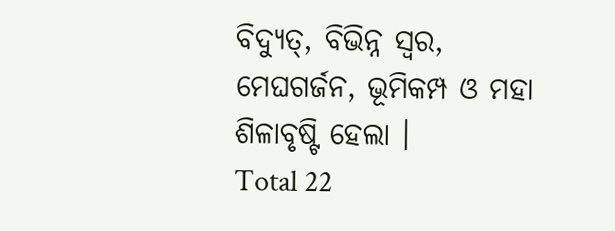ବିଦ୍ୟୁତ୍, ବିଭିନ୍ନ ସ୍ୱର, ମେଘଗର୍ଜନ, ଭୂମିକମ୍ପ ଓ ମହା ଶିଳାବୃଷ୍ଟି ହେଲା ।
Total 22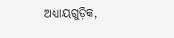ଅଧ୍ୟାୟଗୁଡ଼ିକ,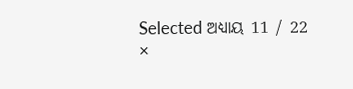Selected ଅଧ୍ୟାୟ 11 / 22
×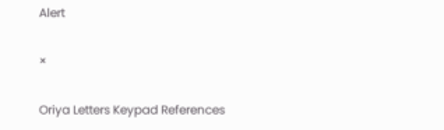Alert

×

Oriya Letters Keypad References